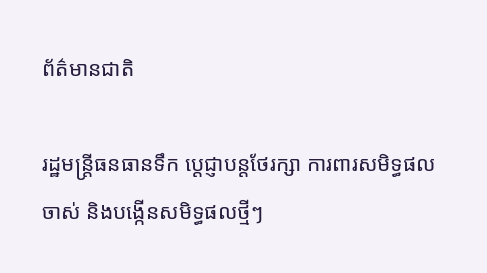ព័ត៌មានជាតិ

រដ្ឋមន្រ្តីធនធានទឹក បេ្តជ្ញាបន្តថែរក្សា ការពារសមិទ្ធផលចាស់ និងបង្កើនសមិទ្ធផលថ្មីៗ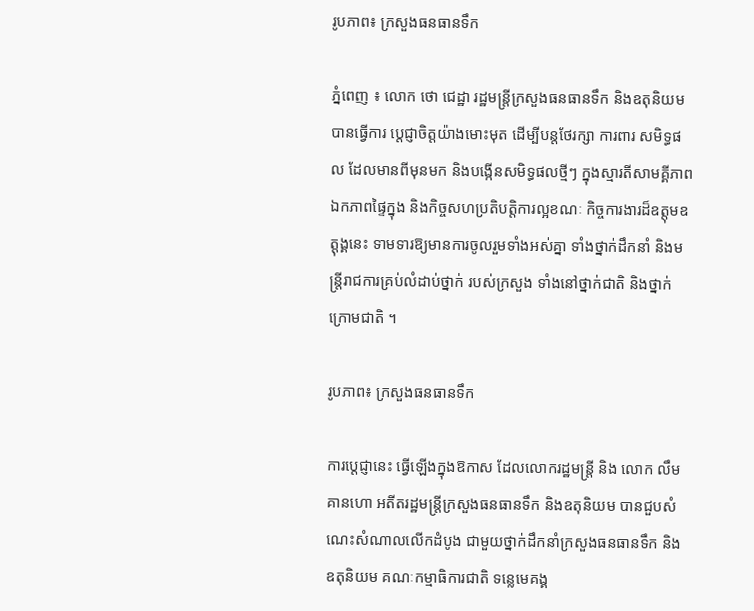រូបភាព៖ ក្រសួងធនធានទឹក

ភ្នំពេញ ៖ លោក ថោ ជេដ្ឋា រដ្ឋមន្រ្តីក្រសួងធនធានទឹក និងឧតុនិយម បានធ្វើការ បេ្តជ្ញាចិត្តយ៉ាងមោះមុត ដើម្បីបន្តថែរក្សា ការពារ សមិទ្ធផល ដែលមានពីមុនមក និងបង្កើនសមិទ្ធផលថ្មីៗ ក្នុងស្មារតីសាមគ្គីភាព ឯកភាពផ្ទៃក្នុង និងកិច្ចសហប្រតិបត្តិការល្អខណៈ កិច្ចការងារដ៏ឧត្តុមឧត្តុង្គនេះ ទាមទារឱ្យមានការចូលរួមទាំងអស់គ្នា ទាំងថ្នាក់ដឹកនាំ និងមន្ត្រីរាជការគ្រប់លំដាប់ថ្នាក់ របស់ក្រសួង ទាំងនៅថ្នាក់ជាតិ និងថ្នាក់ក្រោមជាតិ ។

រូបភាព៖ ក្រសួងធនធានទឹក

ការប្ដេជ្ញានេះ ធ្វើឡើងក្នុងឱកាស ដែលលោករដ្ឋមន្រ្តី និង លោក លឹម គានហោ អតីតរដ្ឋមន្រ្តីក្រសួងធនធានទឹក និងឧតុនិយម បានជួបសំណេះសំណាលលើកដំបូង ជាមួយថ្នាក់ដឹកនាំក្រសួងធនធានទឹក និងឧតុនិយម គណៈកម្មាធិការជាតិ ទន្លេមេគង្គ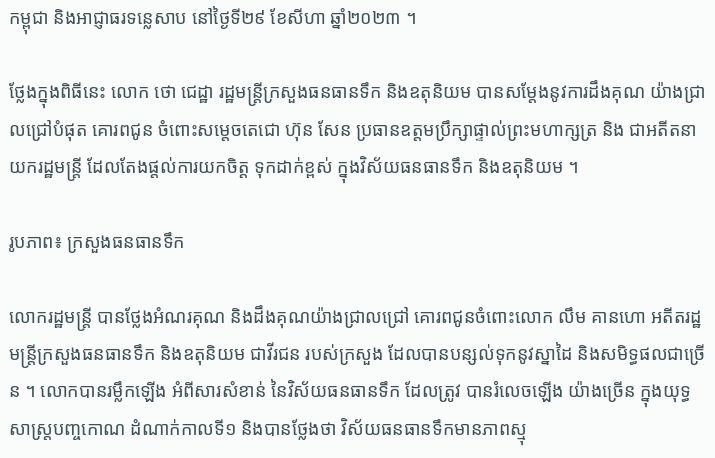កម្ពុជា និងអាជ្ញាធរទន្លេសាប នៅថ្ងៃទី២៩ ខែសីហា ឆ្នាំ២០២៣ ។

ថ្លែងក្នុងពិធីនេះ លោក ថោ ជេដ្ឋា រដ្ឋមន្ត្រីក្រសួងធនធានទឹក និងឧតុនិយម បានសម្តែងនូវការដឹងគុណ យ៉ាងជ្រាលជ្រៅបំផុត គោរពជូន ចំពោះសម្តេចតេជោ ហ៊ុន សែន ប្រធានឧត្តមប្រឹក្សាផ្ទាល់ព្រះមហាក្សត្រ និង ជាអតីតនាយករដ្ឋមន្ត្រី ដែលតែងផ្តល់ការយកចិត្ត ទុកដាក់ខ្ពស់ ក្នុងវិស័យធនធានទឹក និងឧតុនិយម ។

រូបភាព៖ ក្រសួងធនធានទឹក

លោករដ្ឋមន្ត្រី បានថ្លែងអំណរគុណ និងដឹងគុណយ៉ាងជ្រាលជ្រៅ គោរពជូនចំពោះលោក លឹម គានហោ អតីតរដ្ឋមន្ត្រីក្រសួងធនធានទឹក និងឧតុនិយម ជាវីរជន របស់ក្រសួង ដែលបានបន្សល់ទុកនូវស្នាដៃ និងសមិទ្ធផលជាច្រើន ។ លោកបានរម្លឹកឡើង អំពីសារសំខាន់ នៃវិស័យធនធានទឹក ដែលត្រូវ បានរំលេចឡើង យ៉ាងច្រើន ក្នុងយុទ្ធសាស្ត្របញ្ចកោណ ដំណាក់កាលទី១ និងបានថ្លែងថា វិស័យធនធានទឹកមានភាពស្មុ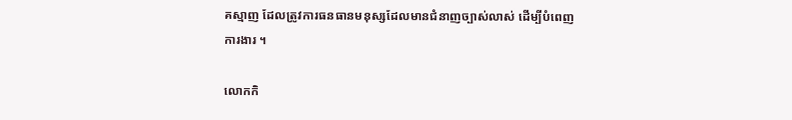គស្មាញ ដែលត្រូវការធនធានមនុស្សដែលមានជំនាញច្បាស់លាស់ ដើម្បីបំពេញការងារ ។

លោកកិ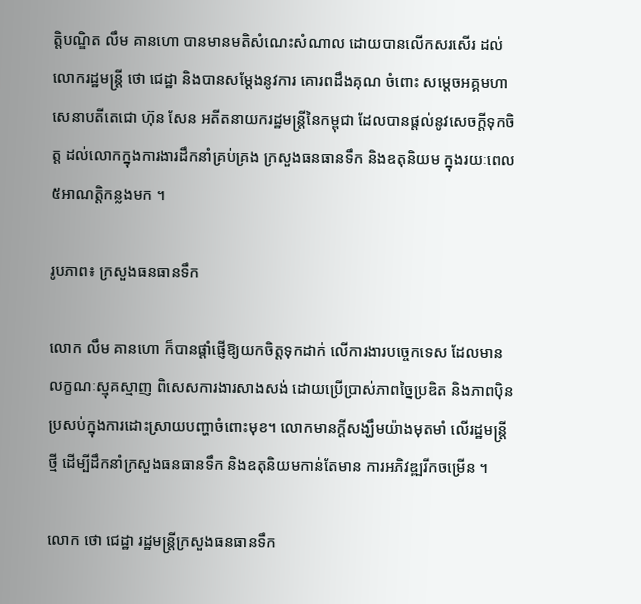ត្តិបណ្ឌិត លឹម គានហោ បានមានមតិសំណេះសំណាល ដោយបានលើកសរសើរ ដល់លោករដ្ឋមន្ត្រី ថោ ជេដ្ឋា និងបានសម្តែងនូវការ គោរពដឹងគុណ ចំពោះ សម្តេចអគ្គមហាសេនាបតីតេជោ ហ៊ុន សែន អតីតនាយករដ្ឋមន្ត្រីនៃកម្ពុជា ដែលបានផ្តល់នូវសេចក្តីទុកចិត្ត ដល់លោកក្នុងការងារដឹកនាំគ្រប់គ្រង ក្រសួងធនធានទឹក និងឧតុនិយម ក្នុងរយៈពេល ៥អាណត្តិកន្លងមក ។

រូបភាព៖ ក្រសួងធនធានទឹក

លោក លឹម គានហោ ក៏បានផ្តាំផ្ញើឱ្យយកចិត្តទុកដាក់ លើការងារបច្ចេកទេស ដែលមានលក្ខណៈស្មុគស្មាញ ពិសេសការងារសាងសង់ ដោយប្រើប្រាស់ភាពច្នៃប្រឌិត និងភាពប៉ិនប្រសប់ក្នុងការដោះស្រាយបញ្ហាចំពោះមុខ។ លោកមានក្តីសង្ឃឹមយ៉ាងមុតមាំ លើរដ្ឋមន្ត្រីថ្មី ដើម្បីដឹកនាំក្រសួងធនធានទឹក និងឧតុនិយមកាន់តែមាន ការអភិវឌ្ឍរីកចម្រើន ។

លោក ថោ ជេដ្ឋា រដ្ឋមន្ត្រីក្រសួងធនធានទឹក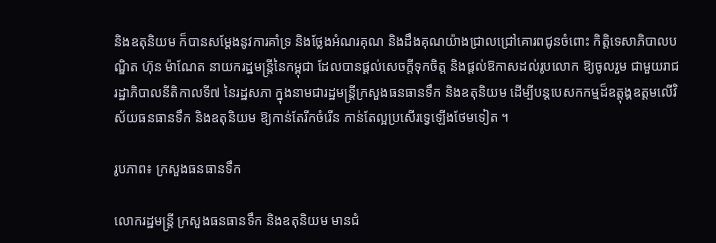និងឧតុនិយម ក៏បានសម្តែងនូវការគាំទ្រ និងថ្លែងអំណរគុណ និងដឹងគុណយ៉ាងជ្រាលជ្រៅគោរពជូនចំពោះ កិត្តិទេសាភិបាលបណ្ឌិត ហ៊ុន ម៉ាណែត នាយករដ្ឋមន្ត្រីនៃកម្ពុជា ដែលបានផ្តល់សេចក្តីទុកចិត្ត និងផ្តល់ឱកាសដល់រូបលោក ឱ្យចូលរួម ជាមួយរាជរដ្ឋាភិបាលនីតិកាលទី៧ នៃរដ្ឋសភា ក្នុងនាមជារដ្ឋមន្រ្តីក្រសួងធនធានទឹក និងឧតុនិយម ដើម្បីបន្តបេសកកម្មដ៏ឧត្តុង្គឧត្តមលើវិស័យធនធានទឹក និងឧតុនិយម ឱ្យកាន់តែរីកចំរើន កាន់តែល្អប្រសើរទ្វេឡើងថែមទៀត ។

រូបភាព៖ ក្រសួងធនធានទឹក

លោករដ្ឋមន្ត្រី ក្រសួងធនធានទឹក និងឧតុនិយម មានជំ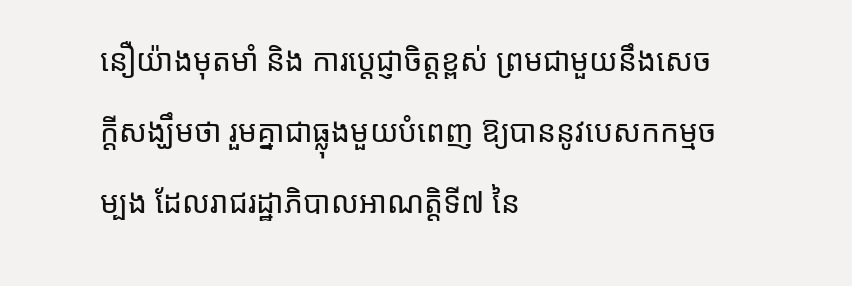នឿយ៉ាងមុតមាំ និង ការប្តេជ្ញាចិត្តខ្ពស់ ព្រមជាមួយនឹងសេចក្តីសង្ឃឹមថា រួមគ្នាជាធ្លុងមួយបំពេញ ឱ្យបាននូវបេសកកម្មចម្បង ដែលរាជរដ្ឋាភិបាលអាណត្តិទី៧ នៃ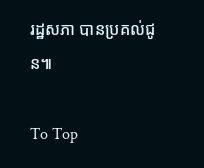រដ្ឋសភា បានប្រគល់ជូន៕

To Top